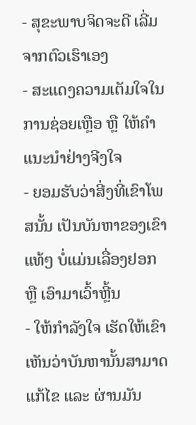- ສຸຂະພາບຈິດຈະດີ ເລີ່ມຈາກຕົວເຮົາເອງ
- ສະແດງຄວາມເຕັມໃຈໃນການຊ່ອຍເຫຼືອ ຫຼື ໃຫ້ຄຳແນະນຳຢ່າງຈີງໃຈ
- ຍອມຮັບວ່າສີ່ງທີ່ເຂົາໂພສນັ້ນ ເປັນບັນຫາຂອງເຂົາແທ້ໆ ບໍ່ແມ່ນເລື່ອງຢອກ ຫຼື ເອົາມາເວົ້າຫຼີ້ນ
- ໃຫ້ກຳລັງໃຈ ເຮັດໃຫ້ເຂົາເຫັນວ່າບັນຫານັ້ນສາມາດແກ້ໄຂ ແລະ ຜ່ານມັນ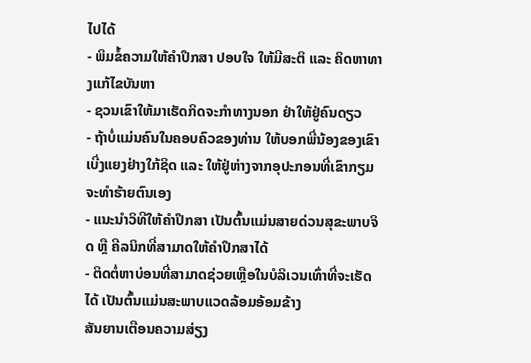ໄປໄດ້
- ພິມຂໍ້ຄວາມໃຫ້ຄຳປຶກສາ ປອບໃຈ ໃຫ້ມີສະຕິ ແລະ ຄິດຫາທາງແກ້ໄຂບັນຫາ
- ຊວນເຂົາໃຫ້ມາເຮັດກິດຈະກຳທາງນອກ ຢ່າໃຫ້ຢູ່ຄົນດຽວ
- ຖ້າບໍ່ແມ່ນຄົນໃນຄອບຄົວຂອງທ່ານ ໃຫ້ບອກພີ່ນ້ອງຂອງເຂົາ ເບີ່ງແຍງຢ່າງໃກ້ຊິດ ແລະ ໃຫ້ຢູ່ຫ່າງຈາກອຸປະກອນທີ່ເຂົາກຽມຈະທຳຮ້າຍຕົນເອງ
- ແນະນຳວິທີໃຫ້ຄຳປຶກສາ ເປັນຕົ້ນແມ່ນສາຍດ່ວນສຸຂະພາບຈິດ ຫຼື ຄີລນິກທີ່ສາມາດໃຫ້ຄຳປຶກສາໄດ້
- ຕິດຕໍ່ຫາບ່ອນທີ່ສາມາດຊ່ວຍເຫຼືອໃນບໍລິເວນເທົ່າທີ່ຈະເຮັດໄດ້ ເປັນຕົ້ນແມ່ນສະພາບແວດລ້ອມອ້ອມຂ້າງ
ສັນຍານເຕືອນຄວາມສ່ຽງ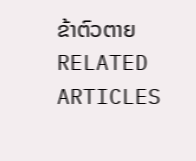ຂ້າຕົວຕາຍ
RELATED ARTICLES